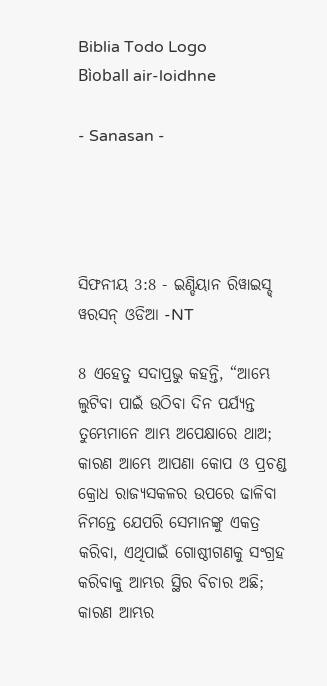Biblia Todo Logo
Bìoball air-loidhne

- Sanasan -




ସିଫନୀୟ 3:8 - ଇଣ୍ଡିୟାନ ରିୱାଇସ୍ଡ୍ ୱରସନ୍ ଓଡିଆ -NT

8 ଏହେତୁ ସଦାପ୍ରଭୁ କହନ୍ତି, “ଆମ୍ଭେ ଲୁଟିବା ପାଇଁ ଉଠିବା ଦିନ ପର୍ଯ୍ୟନ୍ତ ତୁମ୍ଭେମାନେ ଆମ୍ଭ ଅପେକ୍ଷାରେ ଥାଅ; କାରଣ ଆମ୍ଭେ ଆପଣା କୋପ ଓ ପ୍ରଚଣ୍ଡ କ୍ରୋଧ ରାଜ୍ୟସକଳର ଉପରେ ଢାଳିବା ନିମନ୍ତେ ଯେପରି ସେମାନଙ୍କୁ ଏକତ୍ର କରିବା, ଏଥିପାଇଁ ଗୋଷ୍ଠୀଗଣକୁ ସଂଗ୍ରହ କରିବାକୁ ଆମ୍ଭର ସ୍ଥିର ବିଚାର ଅଛି; କାରଣ ଆମ୍ଭର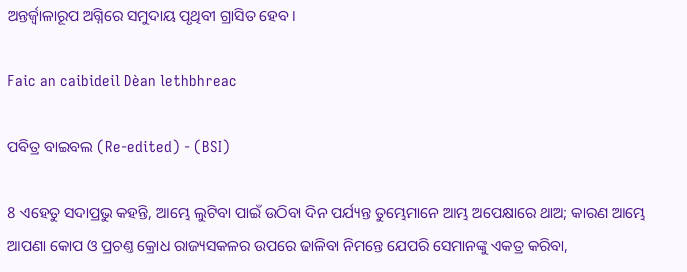ଅନ୍ତର୍ଜ୍ୱାଳାରୂପ ଅଗ୍ନିରେ ସମୁଦାୟ ପୃଥିବୀ ଗ୍ରାସିତ ହେବ।

Faic an caibideil Dèan lethbhreac

ପବିତ୍ର ବାଇବଲ (Re-edited) - (BSI)

8 ଏହେତୁ ସଦାପ୍ରଭୁ କହନ୍ତି, ଆମ୍ଭେ ଲୁଟିବା ପାଇଁ ଉଠିବା ଦିନ ପର୍ଯ୍ୟନ୍ତ ତୁମ୍ଭେମାନେ ଆମ୍ଭ ଅପେକ୍ଷାରେ ଥାଅ; କାରଣ ଆମ୍ଭେ ଆପଣା କୋପ ଓ ପ୍ରଚଣ୍ତ କ୍ରୋଧ ରାଜ୍ୟସକଳର ଉପରେ ଢାଳିବା ନିମନ୍ତେ ଯେପରି ସେମାନଙ୍କୁ ଏକତ୍ର କରିବା,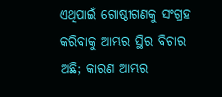ଏଥିପାଇଁ ଗୋଷ୍ଠୀଗଣକୁ ସଂଗ୍ରହ କରିବାକୁ ଆମ୍ଭର ସ୍ଥିର ବିଚାର ଅଛି; କାରଣ ଆମ୍ଭର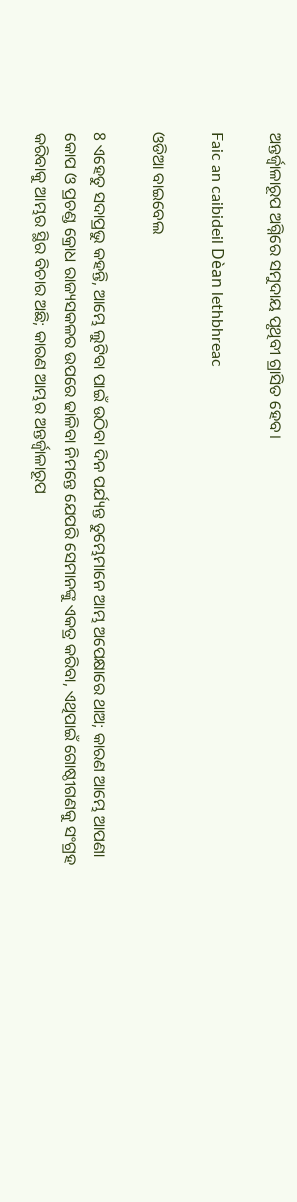ଅନ୍ତର୍ଜ୍ଵାଳାରୂପ ଅଗ୍ନିରେ ସମୁଦାୟ ପୃଥିବୀ ଗ୍ରାସିତ ହେବ।

Faic an caibideil Dèan lethbhreac

ଓଡିଆ ବାଇବେଲ

8 ଏହେତୁ ସଦାପ୍ରଭୁ କହନ୍ତି, ଆମ୍ଭେ ଲୁଟିବା ପାଇଁ ଉଠିବା ଦିନ ପର୍ଯ୍ୟନ୍ତ ତୁମ୍ଭେମାନେ ଆମ୍ଭ ଅପେକ୍ଷାରେ ଥାଅ; କାରଣ ଆମ୍ଭେ ଆପଣା କୋପ ଓ ପ୍ରଚଣ୍ଡ କ୍ରୋଧ ରାଜ୍ୟସକଳର ଉପରେ ଢାଳିବା ନିମନ୍ତେ ଯେପରି ସେମାନଙ୍କୁ ଏକତ୍ର କରିବା, ଏଥିପାଇଁ ଗୋଷ୍ଠୀଗଣକୁ ସଂଗ୍ରହ କରିବାକୁ ଆମ୍ଭର ସ୍ଥିର ବିଚାର ଅଛି; କାରଣ ଆମ୍ଭର ଅନ୍ତର୍ଜ୍ୱାଳାରୂପ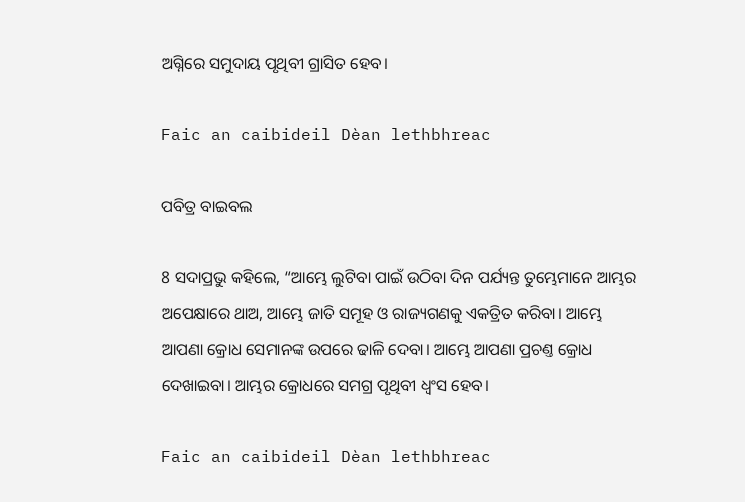ଅଗ୍ନିରେ ସମୁଦାୟ ପୃଥିବୀ ଗ୍ରାସିତ ହେବ।

Faic an caibideil Dèan lethbhreac

ପବିତ୍ର ବାଇବଲ

8 ସଦାପ୍ରଭୁ କହିଲେ, “ଆମ୍ଭେ ଲୁଟିବା ପାଇଁ ଉଠିବା ଦିନ ପର୍ଯ୍ୟନ୍ତ ତୁମ୍ଭେମାନେ ଆମ୍ଭର ଅପେକ୍ଷାରେ ଥାଅ, ଆମ୍ଭେ ଜାତି ସମୂହ ଓ ରାଜ୍ୟଗଣକୁ ଏକତ୍ରିତ କରିବା। ଆମ୍ଭେ ଆପଣା କ୍ରୋଧ ସେମାନଙ୍କ ଉପରେ ଢାଳି ଦେବା। ଆମ୍ଭେ ଆପଣା ପ୍ରଚଣ୍ତ କ୍ରୋଧ ଦେଖାଇବା। ଆମ୍ଭର କ୍ରୋଧରେ ସମଗ୍ର ପୃଥିବୀ ଧ୍ୱଂସ ହେବ।

Faic an caibideil Dèan lethbhreac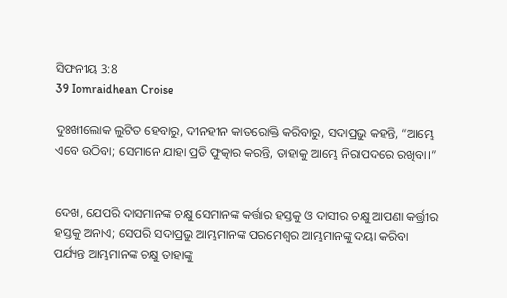ସିଫନୀୟ 3:8
39 Iomraidhean Croise

ଦୁଃଖୀଲୋକ ଲୁଟିତ ହେବାରୁ, ଦୀନହୀନ କାତରୋକ୍ତି କରିବାରୁ, ସଦାପ୍ରଭୁ କହନ୍ତି, “ଆମ୍ଭେ ଏବେ ଉଠିବା; ସେମାନେ ଯାହା ପ୍ରତି ଫୁତ୍କାର କରନ୍ତି, ତାହାକୁ ଆମ୍ଭେ ନିରାପଦରେ ରଖିବା।”


ଦେଖ, ଯେପରି ଦାସମାନଙ୍କ ଚକ୍ଷୁ ସେମାନଙ୍କ କର୍ତ୍ତାର ହସ୍ତକୁ ଓ ଦାସୀର ଚକ୍ଷୁ ଆପଣା କର୍ତ୍ତ୍ରୀର ହସ୍ତକୁ ଅନାଏ; ସେପରି ସଦାପ୍ରଭୁ ଆମ୍ଭମାନଙ୍କ ପରମେଶ୍ୱର ଆମ୍ଭମାନଙ୍କୁ ଦୟା କରିବା ପର୍ଯ୍ୟନ୍ତ ଆମ୍ଭମାନଙ୍କ ଚକ୍ଷୁ ତାହାଙ୍କୁ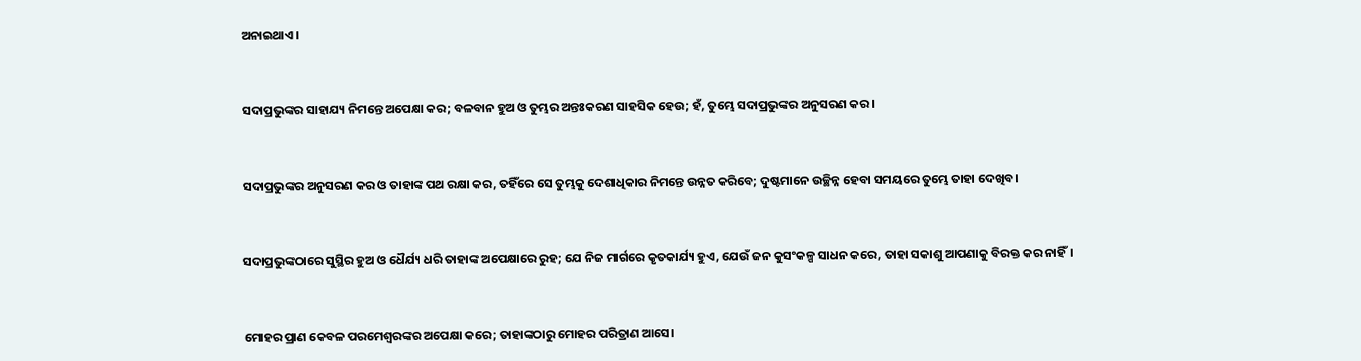ଅନାଇଥାଏ।


ସଦାପ୍ରଭୁଙ୍କର ସାହାଯ୍ୟ ନିମନ୍ତେ ଅପେକ୍ଷା କର; ବଳବାନ ହୁଅ ଓ ତୁମ୍ଭର ଅନ୍ତଃକରଣ ସାହସିକ ହେଉ; ହଁ, ତୁମ୍ଭେ ସଦାପ୍ରଭୁଙ୍କର ଅନୁସରଣ କର।


ସଦାପ୍ରଭୁଙ୍କର ଅନୁସରଣ କର ଓ ତାହାଙ୍କ ପଥ ରକ୍ଷା କର, ତହିଁରେ ସେ ତୁମ୍ଭକୁ ଦେଶାଧିକାର ନିମନ୍ତେ ଉନ୍ନତ କରିବେ; ଦୁଷ୍ଟମାନେ ଉଚ୍ଛିନ୍ନ ହେବା ସମୟରେ ତୁମ୍ଭେ ତାହା ଦେଖିବ।


ସଦାପ୍ରଭୁଙ୍କଠାରେ ସୁସ୍ଥିର ହୁଅ ଓ ଧୈର୍ଯ୍ୟ ଧରି ତାହାଙ୍କ ଅପେକ୍ଷାରେ ରୁହ; ଯେ ନିଜ ମାର୍ଗରେ କୃତକାର୍ଯ୍ୟ ହୁଏ, ଯେଉଁ ଜନ କୁସଂକଳ୍ପ ସାଧନ କରେ, ତାହା ସକାଶୁ ଆପଣାକୁ ବିରକ୍ତ କର ନାହିଁ।


ମୋହର ପ୍ରାଣ କେବଳ ପରମେଶ୍ୱରଙ୍କର ଅପେକ୍ଷା କରେ; ତାହାଙ୍କଠାରୁ ମୋହର ପରିତ୍ରାଣ ଆସେ।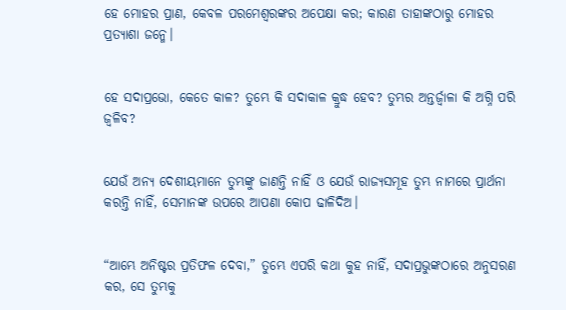ହେ ମୋହର ପ୍ରାଣ, କେବଳ ପରମେଶ୍ୱରଙ୍କର ଅପେକ୍ଷା କର; କାରଣ ତାହାଙ୍କଠାରୁ ମୋହର ପ୍ରତ୍ୟାଶା ଜନ୍ମେ।


ହେ ସଦାପ୍ରଭୋ, କେତେ କାଳ? ତୁମ୍ଭେ କି ସଦାକାଳ କ୍ରୁଦ୍ଧ ହେବ? ତୁମ୍ଭର ଅନ୍ତର୍ଜ୍ୱାଳା କି ଅଗ୍ନି ପରି ଜ୍ୱଳିବ?


ଯେଉଁ ଅନ୍ୟ ଦେଶୀୟମାନେ ତୁମ୍ଭଙ୍କୁ ଜାଣନ୍ତି ନାହିଁ ଓ ଯେଉଁ ରାଜ୍ୟସମୂହ ତୁମ୍ଭ ନାମରେ ପ୍ରାର୍ଥନା କରନ୍ତି ନାହିଁ, ସେମାନଙ୍କ ଉପରେ ଆପଣା କୋପ ଢାଳିଦିଅ।


“ଆମ୍ଭେ ଅନିଷ୍ଟର ପ୍ରତିଫଳ ଦେବା,” ତୁମ୍ଭେ ଏପରି କଥା କୁହ ନାହିଁ, ସଦାପ୍ରଭୁଙ୍କଠାରେ ଅନୁସରଣ କର, ସେ ତୁମ୍ଭକୁ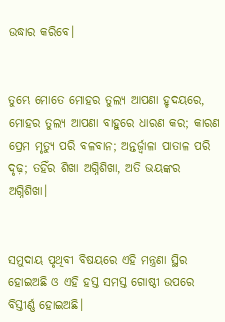ଉଦ୍ଧାର କରିବେ।


ତୁମ୍ଭେ ମୋତେ ମୋହର ତୁଲ୍ୟ ଆପଣା ହୃଦୟରେ, ମୋହର ତୁଲ୍ୟ ଆପଣା ବାହୁରେ ଧାରଣ କର; କାରଣ ପ୍ରେମ ମୃତ୍ୟୁ ପରି ବଳବାନ; ଅନ୍ତର୍ଜ୍ୱାଳା ପାତାଳ ପରି ଦୃଢ଼; ତହିଁର ଶିଖା ଅଗ୍ନିଶିଖା, ଅତି ଭୟଙ୍କର ଅଗ୍ନିଶିଖା।


ସମୁଦାୟ ପୃଥିବୀ ବିଷୟରେ ଏହି ମନ୍ତ୍ରଣା ସ୍ଥିର ହୋଇଅଛି ଓ ଏହି ହସ୍ତ ସମସ୍ତ ଗୋଷ୍ଠୀ ଉପରେ ବିସ୍ତୀର୍ଣ୍ଣ ହୋଇଅଛି।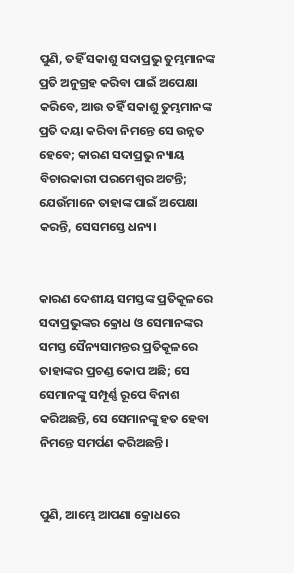ପୁଣି, ତହିଁ ସକାଶୁ ସଦାପ୍ରଭୁ ତୁମ୍ଭମାନଙ୍କ ପ୍ରତି ଅନୁଗ୍ରହ କରିବା ପାଇଁ ଅପେକ୍ଷା କରିବେ, ଆଉ ତହିଁ ସକାଶୁ ତୁମ୍ଭମାନଙ୍କ ପ୍ରତି ଦୟା କରିବା ନିମନ୍ତେ ସେ ଉନ୍ନତ ହେବେ; କାରଣ ସଦାପ୍ରଭୁ ନ୍ୟାୟ ବିଚାରକାରୀ ପରମେଶ୍ୱର ଅଟନ୍ତି; ଯେଉଁମାନେ ତାହାଙ୍କ ପାଇଁ ଅପେକ୍ଷା କରନ୍ତି, ସେସମସ୍ତେ ଧନ୍ୟ।


କାରଣ ଦେଶୀୟ ସମସ୍ତଙ୍କ ପ୍ରତିକୂଳରେ ସଦାପ୍ରଭୁଙ୍କର କ୍ରୋଧ ଓ ସେମାନଙ୍କର ସମସ୍ତ ସୈନ୍ୟସାମନ୍ତର ପ୍ରତିକୂଳରେ ତାହାଙ୍କର ପ୍ରଚଣ୍ଡ କୋପ ଅଛି; ସେ ସେମାନଙ୍କୁ ସମ୍ପୂର୍ଣ୍ଣ ରୂପେ ବିନାଶ କରିଅଛନ୍ତି, ସେ ସେମାନଙ୍କୁ ହତ ହେବା ନିମନ୍ତେ ସମର୍ପଣ କରିଅଛନ୍ତି।


ପୁଣି, ଆମ୍ଭେ ଆପଣା କ୍ରୋଧରେ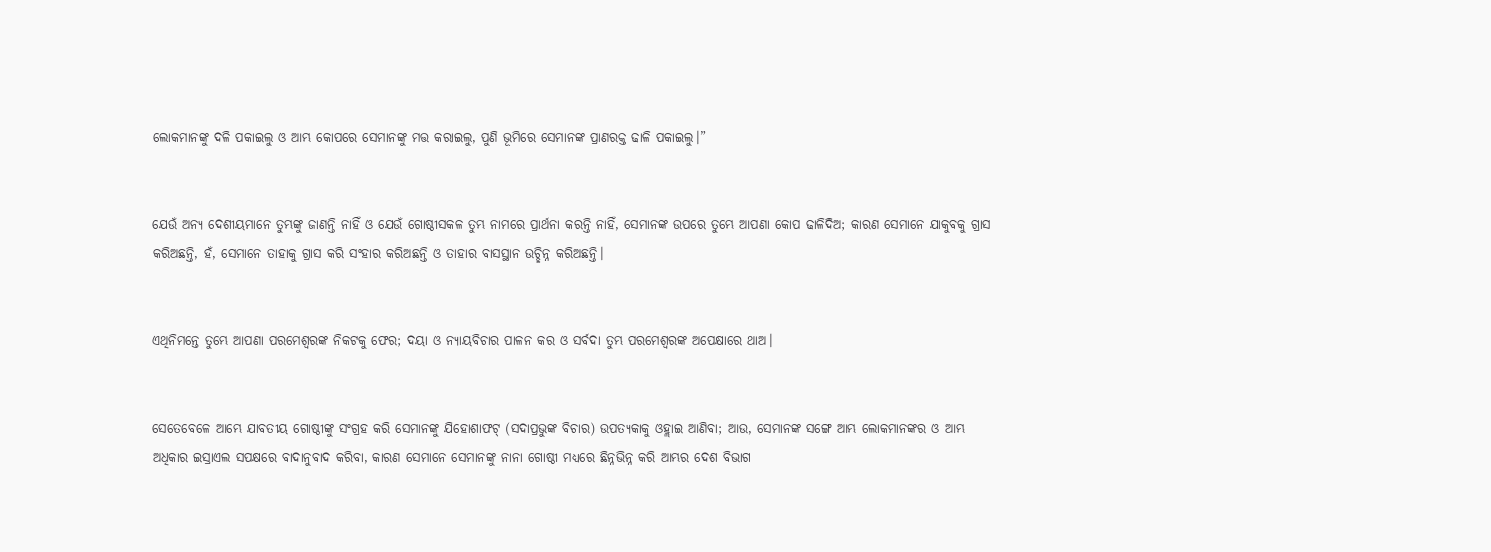ଲୋକମାନଙ୍କୁ ଦଳି ପକାଇଲୁ ଓ ଆମ୍ଭ କୋପରେ ସେମାନଙ୍କୁ ମତ୍ତ କରାଇଲୁ, ପୁଣି ଭୂମିରେ ସେମାନଙ୍କ ପ୍ରାଣରକ୍ତ ଢାଳି ପକାଇଲୁ।”


ଯେଉଁ ଅନ୍ୟ ଦେଶୀୟମାନେ ତୁମ୍ଭଙ୍କୁ ଜାଣନ୍ତି ନାହିଁ ଓ ଯେଉଁ ଗୋଷ୍ଠୀସକଳ ତୁମ୍ଭ ନାମରେ ପ୍ରାର୍ଥନା କରନ୍ତି ନାହିଁ, ସେମାନଙ୍କ ଉପରେ ତୁମ୍ଭେ ଆପଣା କୋପ ଢାଳିଦିଅ; କାରଣ ସେମାନେ ଯାକୁବକୁ ଗ୍ରାସ କରିଅଛନ୍ତି, ହଁ, ସେମାନେ ତାହାକୁ ଗ୍ରାସ କରି ସଂହାର କରିଅଛନ୍ତି ଓ ତାହାର ବାସସ୍ଥାନ ଉଚ୍ଛିନ୍ନ କରିଅଛନ୍ତି।


ଏଥିନିମନ୍ତେ ତୁମ୍ଭେ ଆପଣା ପରମେଶ୍ୱରଙ୍କ ନିକଟକୁ ଫେର; ଦୟା ଓ ନ୍ୟାୟବିଚାର ପାଳନ କର ଓ ସର୍ବଦା ତୁମ୍ଭ ପରମେଶ୍ୱରଙ୍କ ଅପେକ୍ଷାରେ ଥାଅ।


ସେତେବେଳେ ଆମ୍ଭେ ଯାବତୀୟ ଗୋଷ୍ଠୀଙ୍କୁ ସଂଗ୍ରହ କରି ସେମାନଙ୍କୁ ଯିହୋଶାଫଟ୍‍ (ସଦାପ୍ରଭୁଙ୍କ ବିଚାର) ଉପତ୍ୟକାକୁ ଓହ୍ଲାଇ ଆଣିବା; ଆଉ, ସେମାନଙ୍କ ସଙ୍ଗେ ଆମ୍ଭ ଲୋକମାନଙ୍କର ଓ ଆମ୍ଭ ଅଧିକାର ଇସ୍ରାଏଲ ସପକ୍ଷରେ ବାଦାନୁବାଦ କରିବା, କାରଣ ସେମାନେ ସେମାନଙ୍କୁ ନାନା ଗୋଷ୍ଠୀ ମଧ୍ୟରେ ଛିନ୍ନଭିନ୍ନ କରି ଆମ୍ଭର ଦେଶ ବିଭାଗ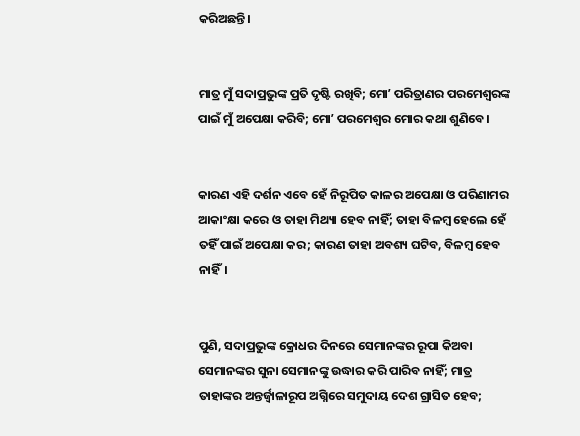କରିଅଛନ୍ତି।


ମାତ୍ର ମୁଁ ସଦାପ୍ରଭୁଙ୍କ ପ୍ରତି ଦୃଷ୍ଟି ରଖିବି; ମୋʼ ପରିତ୍ରାଣର ପରମେଶ୍ୱରଙ୍କ ପାଇଁ ମୁଁ ଅପେକ୍ଷା କରିବି; ମୋʼ ପରମେଶ୍ୱର ମୋର କଥା ଶୁଣିବେ।


କାରଣ ଏହି ଦର୍ଶନ ଏବେ ହେଁ ନିରୂପିତ କାଳର ଅପେକ୍ଷା ଓ ପରିଣାମର ଆକାଂକ୍ଷା କରେ ଓ ତାହା ମିଥ୍ୟା ହେବ ନାହିଁ; ତାହା ବିଳମ୍ବ ହେଲେ ହେଁ ତହିଁ ପାଇଁ ଅପେକ୍ଷା କର; କାରଣ ତାହା ଅବଶ୍ୟ ଘଟିବ, ବିଳମ୍ବ ହେବ ନାହିଁ।


ପୁଣି, ସଦାପ୍ରଭୁଙ୍କ କ୍ରୋଧର ଦିନରେ ସେମାନଙ୍କର ରୂପା କିଅବା ସେମାନଙ୍କର ସୁନା ସେମାନଙ୍କୁ ଉଦ୍ଧାର କରି ପାରିବ ନାହିଁ; ମାତ୍ର ତାହାଙ୍କର ଅନ୍ତର୍ଜ୍ୱାଳାରୂପ ଅଗ୍ନିରେ ସମୁଦାୟ ଦେଶ ଗ୍ରାସିତ ହେବ;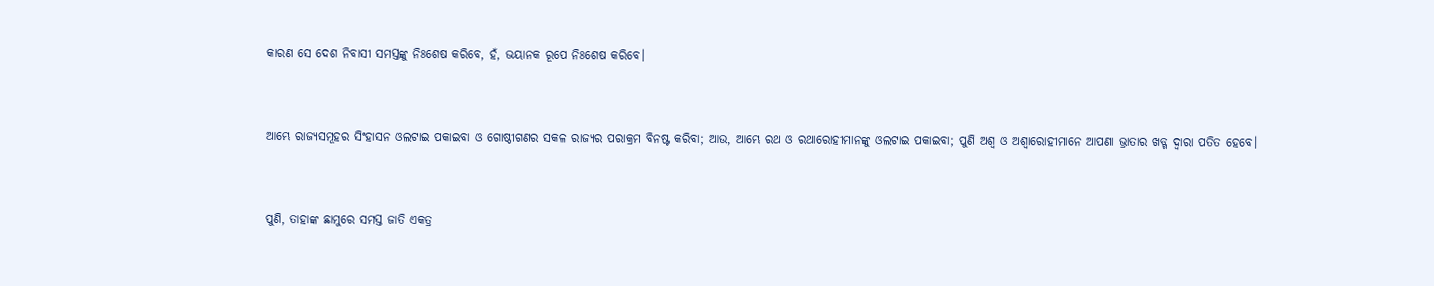କାରଣ ସେ ଦେଶ ନିବାସୀ ସମସ୍ତଙ୍କୁ ନିଃଶେଷ କରିବେ, ହଁ, ଭୟାନକ ରୂପେ ନିଃଶେଷ କରିବେ।


ଆମ୍ଭେ ରାଜ୍ୟସମୂହର ସିଂହାସନ ଓଲଟାଇ ପକାଇବା ଓ ଗୋଷ୍ଠୀଗଣର ସକଳ ରାଜ୍ୟର ପରାକ୍ରମ ବିନଷ୍ଟ କରିବା; ଆଉ, ଆମ୍ଭେ ରଥ ଓ ରଥାରୋହୀମାନଙ୍କୁ ଓଲଟାଇ ପକାଇବା; ପୁଣି ଅଶ୍ୱ ଓ ଅଶ୍ୱାରୋହୀମାନେ ଆପଣା ଭ୍ରାତାର ଖଡ୍ଗ ଦ୍ୱାରା ପତିତ ହେବେ।


ପୁଣି, ତାହାଙ୍କ ଛାମୁରେ ସମସ୍ତ ଜାତି ଏକତ୍ର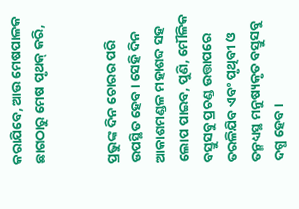କରାଯିବେ, ଆଉ ମେଷପାଳକ ଛାଗଠାରୁ ମେଷ ପୃଥକ୍ କରି,


ପ୍ରଭୁଙ୍କ ଦିନ ଚୋରର ପରି ଉପସ୍ଥିତ ହେବ। ସେହି ଦିନ ଆକାଶମଣ୍ଡଳ ମହାଶବ୍ଦ ସହ ଲୋପ ପାଇବ, ପୁଣି, ମୌଳିକ ବସ୍ତୁସବୁ ପ୍ରଚଣ୍ଡ ଉତ୍ତାପରେ ତରଳିଯିବ ଏବଂ ପୃଥିବୀ ଓ ତନ୍ମଧ୍ୟସ୍ଥ ମନୁଷ୍ୟକୃତ ବସ୍ତୁସବୁ ଦଗ୍ଧ ହେବ।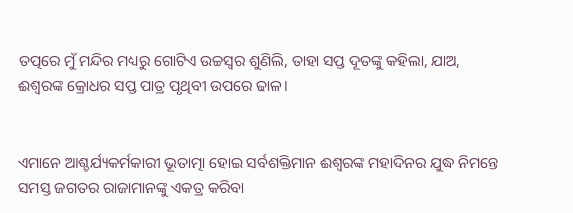ତତ୍ପରେ ମୁଁ ମନ୍ଦିର ମଧ୍ୟରୁ ଗୋଟିଏ ଉଚ୍ଚସ୍ୱର ଶୁଣିଲି, ତାହା ସପ୍ତ ଦୂତଙ୍କୁ କହିଲା, ଯାଅ, ଈଶ୍ବରଙ୍କ କ୍ରୋଧର ସପ୍ତ ପାତ୍ର ପୃଥିବୀ ଉପରେ ଢାଳ।


ଏମାନେ ଆଶ୍ଚର୍ଯ୍ୟକର୍ମକାରୀ ଭୂତାତ୍ମା ହୋଇ ସର୍ବଶକ୍ତିମାନ ଈଶ୍ବରଙ୍କ ମହାଦିନର ଯୁଦ୍ଧ ନିମନ୍ତେ ସମସ୍ତ ଜଗତର ରାଜାମାନଙ୍କୁ ଏକତ୍ର କରିବା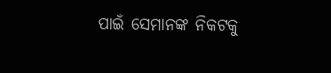ପାଇଁ ସେମାନଙ୍କ ନିକଟକୁ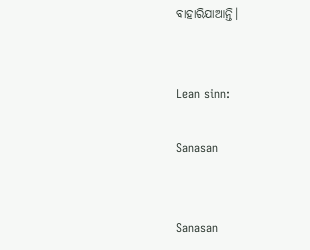ବାହାରିଯାଆନ୍ତି।


Lean sinn:

Sanasan


Sanasan